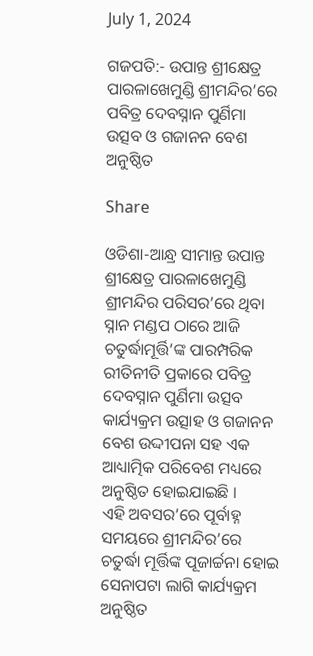July 1, 2024

ଗଜପତି:- ଉପାନ୍ତ ଶ୍ରୀକ୍ଷେତ୍ର ପାରଳାଖେମୁଣ୍ଡି ଶ୍ରୀମନ୍ଦିର’ରେ ପବିତ୍ର ଦେବସ୍ନାନ ପୁର୍ଣିମା ଉତ୍ସବ ଓ ଗଜାନନ ବେଶ ଅନୁଷ୍ଠିତ

Share

ଓଡିଶା-ଆନ୍ଧ୍ର ସୀମାନ୍ତ ଉପାନ୍ତ ଶ୍ରୀକ୍ଷେତ୍ର ପାରଳାଖେମୁଣ୍ଡି ଶ୍ରୀମନ୍ଦିର ପରିସର’ରେ ଥିବା ସ୍ନାନ ମଣ୍ଡପ ଠାରେ ଆଜି ଚତୁର୍ଦ୍ଧାମୂର୍ତ୍ତି’ଙ୍କ ପାରମ୍ପରିକ ରୀତିନୀତି ପ୍ରକାରେ ପବିତ୍ର ଦେବସ୍ନାନ ପୁର୍ଣିମା ଉତ୍ସବ କାର୍ଯ୍ୟକ୍ରମ ଉତ୍ସାହ ଓ ଗଜାନନ ବେଶ ଉଦ୍ଦୀପନା ସହ ଏକ ଆଧ୍ୟାତ୍ମିକ ପରିବେଶ ମଧ୍ୟରେ ଅନୁଷ୍ଠିତ ହୋଇଯାଇଛି ।
ଏହି ଅବସର’ରେ ପୂର୍ବାହ୍ନ ସମୟରେ ଶ୍ରୀମନ୍ଦିର’ରେ ଚତୁର୍ଦ୍ଧା ମୂର୍ତ୍ତିଙ୍କ ପୂଜାର୍ଚ୍ଚନା ହୋଇ ସେନାପଟା ଲାଗି କାର୍ଯ୍ୟକ୍ରମ ଅନୁଷ୍ଠିତ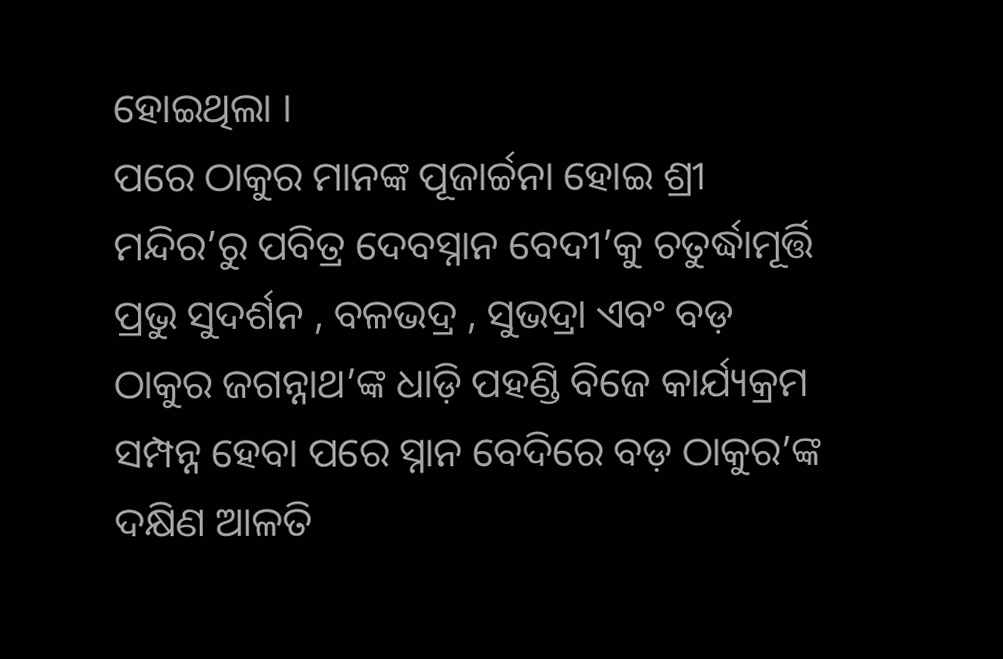ହୋଇଥିଲା ।
ପରେ ଠାକୁର ମାନଙ୍କ ପୂଜାର୍ଚ୍ଚନା ହୋଇ ଶ୍ରୀ ମନ୍ଦିର’ରୁ ପବିତ୍ର ଦେବସ୍ନାନ ବେଦୀ’କୁ ଚତୁର୍ଦ୍ଧାମୂର୍ତ୍ତି ପ୍ରଭୁ ସୁଦର୍ଶନ , ବଳଭଦ୍ର , ସୁଭଦ୍ରା ଏବଂ ବଡ଼ ଠାକୁର ଜଗନ୍ନାଥ’ଙ୍କ ଧାଡ଼ି ପହଣ୍ଡି ବିଜେ କାର୍ଯ୍ୟକ୍ରମ ସମ୍ପନ୍ନ ହେବା ପରେ ସ୍ନାନ ବେଦିରେ ବଡ଼ ଠାକୁର’ଙ୍କ ଦକ୍ଷିଣ ଆଳତି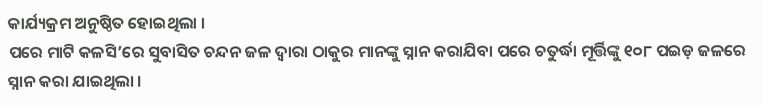କାର୍ଯ୍ୟକ୍ରମ ଅନୁଷ୍ଠିତ ହୋଇଥିଲା ।
ପରେ ମାଟି କଳସି’ରେ ସୁବାସିତ ଚନ୍ଦନ ଜଳ ଦ୍ୱାରା ଠାକୁର ମାନଙ୍କୁ ସ୍ନାନ କରାଯିବା ପରେ ଚତୁର୍ଦ୍ଧା ମୂର୍ତ୍ତିଙ୍କୁ ୧୦୮ ପଇଡ଼ ଜଳରେ ସ୍ନାନ କରା ଯାଇଥିଲା ।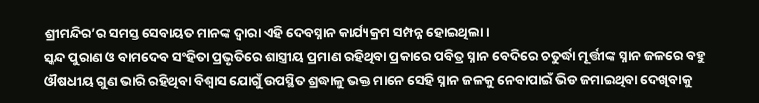ଶ୍ରୀମନ୍ଦିର’ର ସମସ୍ତ ସେବାୟତ ମାନଙ୍କ ଦ୍ୱାରା ଏହି ଦେବସ୍ନାନ କାର୍ଯ୍ୟକ୍ରମ ସମ୍ପନ୍ନ ହୋଇଥିଲା ।
ସ୍କନ୍ଦ ପୁରାଣ ଓ ବାମଦେବ ସଂହିତା ପ୍ରଭୃତିରେ ଶାସ୍ତ୍ରୀୟ ପ୍ରମାଣ ରହିଥିବା ପ୍ରକାରେ ପବିତ୍ର ସ୍ନାନ ବେଦିରେ ଚତୁର୍ଦ୍ଧା ମୂର୍ତ୍ତୀଙ୍କ ସ୍ନାନ ଜଳରେ ବହୁ ଔଷଧୀୟ ଗୁଣ ଭାରି ରହିଥିବା ବିଶ୍ୱାସ ଯୋଗୁଁ ଉପସ୍ଥିତ ଶ୍ରଦ୍ଧାଳୁ ଭକ୍ତ ମାନେ ସେହି ସ୍ନାନ ଜଳକୁ ନେବାପାଇଁ ଭିଡ ଜମାଇଥିବା ଦେଖିବାକୁ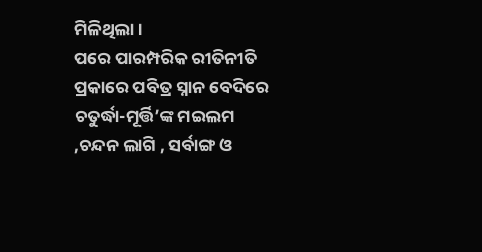ମିଳିଥିଲା ।
ପରେ ପାରମ୍ପରିକ ରୀତିନୀତି ପ୍ରକାରେ ପବିତ୍ର ସ୍ନାନ ବେଦିରେ ଚତୁର୍ଦ୍ଧା-ମୂର୍ତ୍ତି’ଙ୍କ ମଇଲମ ,ଚନ୍ଦନ ଲାଗି , ସର୍ବାଙ୍ଗ ଓ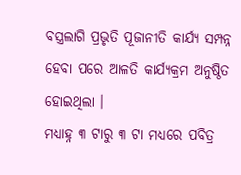ବସ୍ତ୍ରଲାଗି ପ୍ରଭୃତି ପୂଜାନୀତି କାର୍ଯ୍ୟ ସମ୍ପନ୍ନ ହେବା ପରେ ଆଳତି କାର୍ଯ୍ୟକ୍ରମ ଅନୁଷ୍ଠିତ ହୋଇଥିଲା ।
ମଧ୍ୟାହ୍ନ ୩ ଟାରୁ ୩ ଟା ମଧ୍ୟରେ ପବିତ୍ର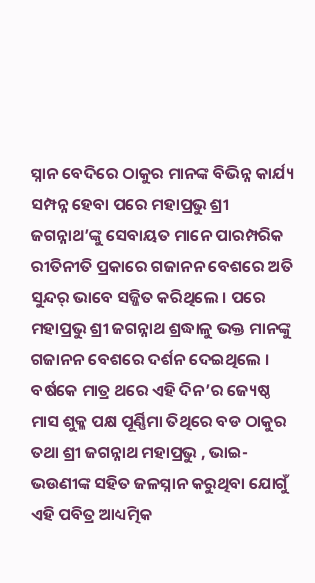ସ୍ନାନ ବେଦିରେ ଠାକୁର ମାନଙ୍କ ବିଭିନ୍ନ କାର୍ଯ୍ୟ ସମ୍ପନ୍ନ ହେବା ପରେ ମହାପ୍ରଭୁ ଶ୍ରୀ ଜଗନ୍ନାଥ’ଙ୍କୁ ସେବାୟତ ମାନେ ପାରମ୍ପରିକ ରୀତିନୀତି ପ୍ରକାରେ ଗଜାନନ ବେଶରେ ଅତି ସୁନ୍ଦର୍ ଭାବେ ସଜ୍ଜିତ କରିଥିଲେ । ପରେ ମହାପ୍ରଭୁ ଶ୍ରୀ ଜଗନ୍ନାଥ ଶ୍ରଦ୍ଧାଳୁ ଭକ୍ତ ମାନଙ୍କୁ ଗଜାନନ ବେଶରେ ଦର୍ଶନ ଦେଇଥିଲେ ।
ବର୍ଷକେ ମାତ୍ର ଥରେ ଏହି ଦିନ’ର ଜ୍ୟେଷ୍ଠ ମାସ ଶୁକ୍ଳ ପକ୍ଷ ପୂର୍ଣ୍ଣିମା ତିଥିରେ ବଡ ଠାକୁର ତଥା ଶ୍ରୀ ଜଗନ୍ନାଥ ମହାପ୍ରଭୁ , ଭାଇ-ଭଉଣୀଙ୍କ ସହିତ ଜଳସ୍ନାନ କରୁଥିବା ଯୋଗୁଁ ଏହି ପବିତ୍ର ଆଧ୍ୟତ୍ମିକ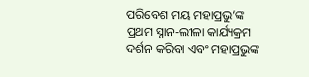ପରିବେଶ ମୟ ମହାପ୍ରଭୁ’ଙ୍କ ପ୍ରଥମ ସ୍ନାନ-ଲୀଳା କାର୍ଯ୍ୟକ୍ରମ ଦର୍ଶନ କରିବା ଏବଂ ମହାପ୍ରଭୁଙ୍କ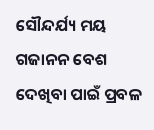ସୌନ୍ଦର୍ଯ୍ୟ ମୟ ଗଜାନନ ବେଶ ଦେଖିବା ପାଇଁ ପ୍ରବଳ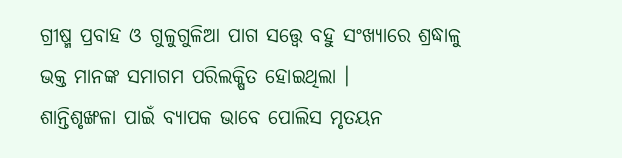ଗ୍ରୀଷ୍ମ ପ୍ରବାହ ଓ ଗୁଳୁଗୁଳିଆ ପାଗ ସତ୍ତ୍ୱେ ବହୁ ସଂଖ୍ୟାରେ ଶ୍ରଦ୍ଧାଳୁ ଭକ୍ତ ମାନଙ୍କ ସମାଗମ ପରିଲକ୍ଷିତ ହୋଇଥିଲା ।
ଶାନ୍ତିଶୃଙ୍ଖଳା ପାଇଁ ବ୍ୟାପକ ଭାବେ ପୋଲିସ ମୃତୟନ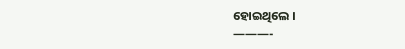ହୋଇଥିଲେ ।
———-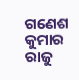ଗଣେଶ କୁମାର ରାଜୁ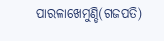ପାରଳାଖେମୁଣ୍ଡି(ଗଜପତି)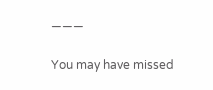———

You may have missed